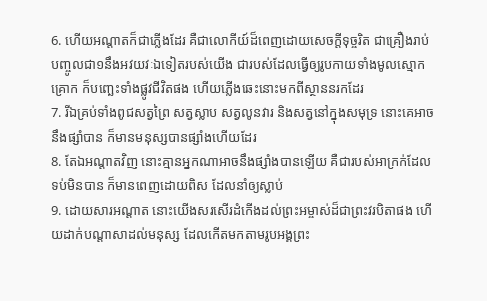6. ហើយអណ្តាតក៏ជាភ្លើងដែរ គឺជាលោកីយ៍ដ៏ពេញដោយសេចក្ដីទុច្ចរិត ជាគ្រឿងរាប់បញ្ចូលជា១នឹងអវយវៈឯទៀតរបស់យើង ជារបស់ដែលធ្វើឲ្យរូបកាយទាំងមូលស្មោកគ្រោក ក៏បញ្ឆេះទាំងផ្លូវជីវិតផង ហើយភ្លើងឆេះនោះមកពីស្ថាននរកដែរ
7. រីឯគ្រប់ទាំងពូជសត្វព្រៃ សត្វស្លាប សត្វលូនវារ និងសត្វនៅក្នុងសមុទ្រ នោះគេអាចនឹងផ្សាំបាន ក៏មានមនុស្សបានផ្សាំងហើយដែរ
8. តែឯអណ្តាតវិញ នោះគ្មានអ្នកណាអាចនឹងផ្សាំងបានឡើយ គឺជារបស់អាក្រក់ដែលទប់មិនបាន ក៏មានពេញដោយពិស ដែលនាំឲ្យស្លាប់
9. ដោយសារអណ្តាត នោះយើងសរសើរដំកើងដល់ព្រះអម្ចាស់ដ៏ជាព្រះវរបិតាផង ហើយដាក់បណ្តាសាដល់មនុស្ស ដែលកើតមកតាមរូបអង្គព្រះ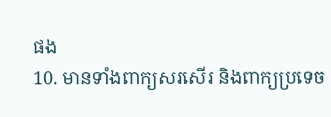ផង
10. មានទាំងពាក្យសរសើរ និងពាក្យប្រទេច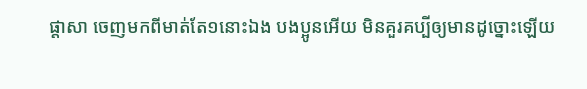ផ្តាសា ចេញមកពីមាត់តែ១នោះឯង បងប្អូនអើយ មិនគួរគប្បីឲ្យមានដូច្នោះឡើយ